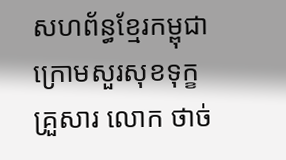សហព័ន្ធខ្មែរកម្ពុជាក្រោមសួរសុខទុក្ខគ្រួសារ លោក ថាច់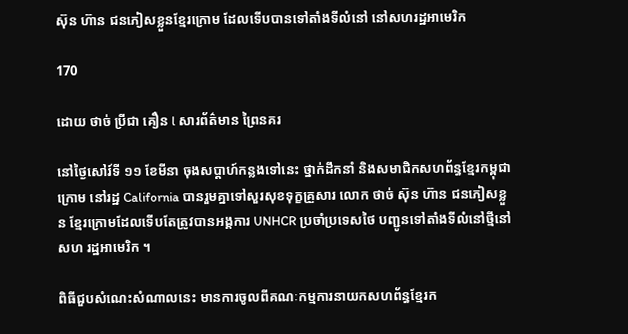ស៊ុន ហ៊ាន ជនភៀសខ្លួនខ្មែរក្រោម ដែលទើបបានទៅតាំងទីលំនៅ នៅសហរដ្ឋអាមេរិក

170

ដោយ ថាច់ ប្រីជា គឿន l សារព័ត៌មាន ព្រៃនគរ

នៅថ្ងៃសៅរ៍ទី ១១ ខែមីនា ចុងសប្ដាហ៍កន្លងទៅនេះ ថ្នាក់ដឹកនាំ និងសមាជិកសហព័ន្ធខ្មែរកម្ពុជា ក្រោម នៅរដ្ឋ California បានរួមគ្នាទៅសួរសុខទុក្ខគ្រួសារ លោក ថាច់ ស៊ុន ហ៊ាន ជនភៀសខ្លួន ខ្មែរក្រោមដែលទើបតែត្រូវបានអង្គការ UNHCR ប្រចាំប្រទេសថៃ បញ្ជូនទៅតាំងទីលំនៅថ្មីនៅ សហ រដ្ឋអាមេរិក ។

ពិធីជួបសំណេះសំណាលនេះ មានការចូលពីគណៈកម្មការនាយកសហព័ន្ធខ្មែរក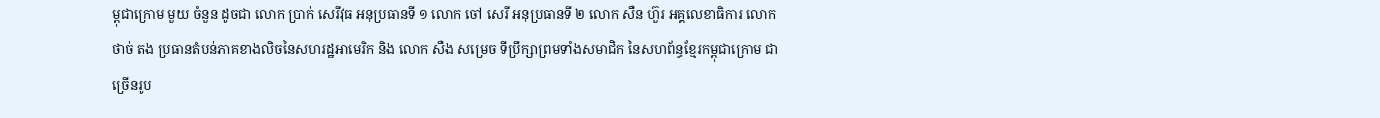ម្ពុជាក្រោម មួយ ចំនួន ដូចជា លោក ប្រាក់ សេរីវុធ អនុប្រធានទី ១ លោក ចៅ សេរី អនុប្រធានទី ២ លោក សឺន ហ៊ួរ អគ្គលេខាធិការ លោក ថាច់ តង ប្រធានតំបន់ភាគខាងលិចនៃសហរដ្ឋអាមេរិក និង លោក សឺង សម្រេច ទីប្រឹក្សាព្រមទាំងសមាជិក នៃសហព័ន្ធខ្មែរកម្ពុជាក្រោម ជាច្រើនរូប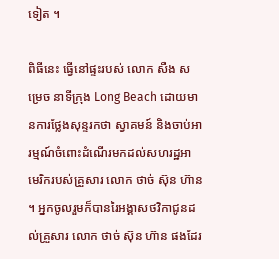ទៀត ។

ពិធីនេះ ធ្វើនៅផ្ទះរបស់ លោក សឺង សម្រេច នាទីក្រុង Long Beach ដោយមានការថ្លែងសុន្ទរកថា ស្វាគមន៍ និងចាប់អារម្មណ៍ចំពោះដំណើរមកដល់សហរដ្ឋអាមេរិករបស់គ្រួសារ លោក ថាច់ ស៊ុន ហ៊ាន ។ អ្នកចូលរួមក៏បានរៃអង្គាសថវិកាជូនដល់គ្រួសារ លោក ថាច់ ស៊ុន ហ៊ាន ផងដែរ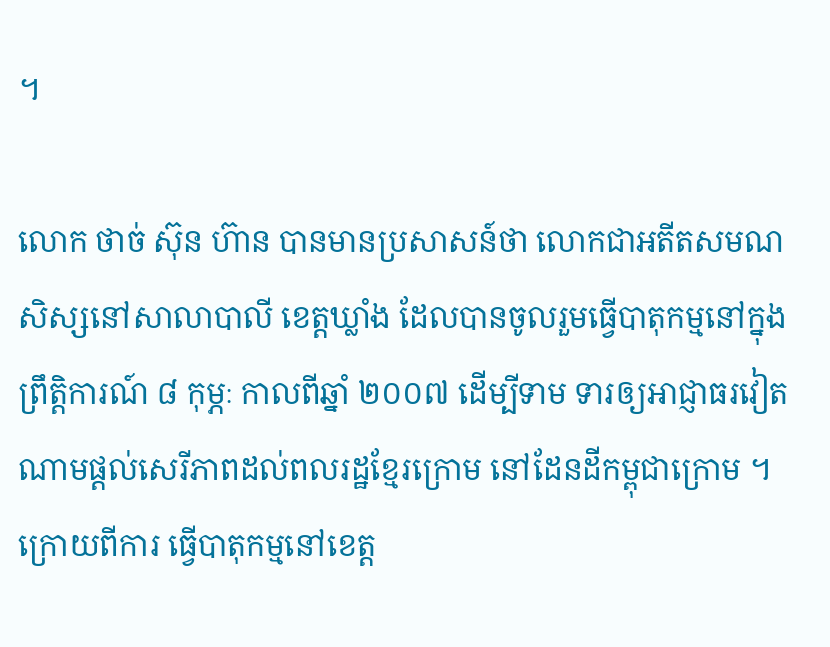។

លោក ថាច់ ស៊ុន ហ៊ាន បានមានប្រសាសន៍ថា លោកជាអតីតសមណសិស្សនៅសាលាបាលី ខេត្តឃ្លាំង ដែលបានចូលរួមធ្វើបាតុកម្មនៅក្នុងព្រឹត្តិការណ៍ ៨ កុម្ភៈ កាលពីឆ្នាំ ២០០៧ ដើម្បីទាម ទារឲ្យអាជ្ញាធរវៀតណាមផ្ដល់សេរីភាពដល់ពលរដ្ឋខ្មែរក្រោម នៅដែនដីកម្ពុជាក្រោម ។ ក្រោយពីការ ធ្វើបាតុកម្មនៅខេត្ត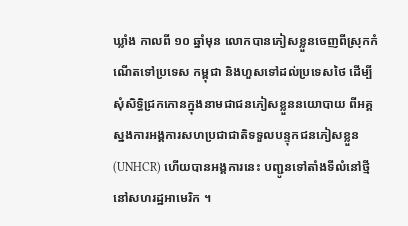ឃ្លាំង កាលពី ១០ ឆ្នាំមុន លោកបានភៀសខ្លួនចេញពីស្រុកកំណើតទៅប្រទេស កម្ពុជា និងហួសទៅដល់ប្រទេសថៃ ដើម្បីសុំសិទ្ធិជ្រកកោនក្នុងនាមជាជនភៀសខ្លួននយោបាយ ពីអគ្គស្នងការអង្គការសហប្រជាជាតិទទួលបន្ទុកជនភៀសខ្លួន (UNHCR) ហើយបានអង្គការនេះ បញ្ជូនទៅតាំងទីលំនៅថ្មី នៅសហរដ្ឋអាមេរិក ។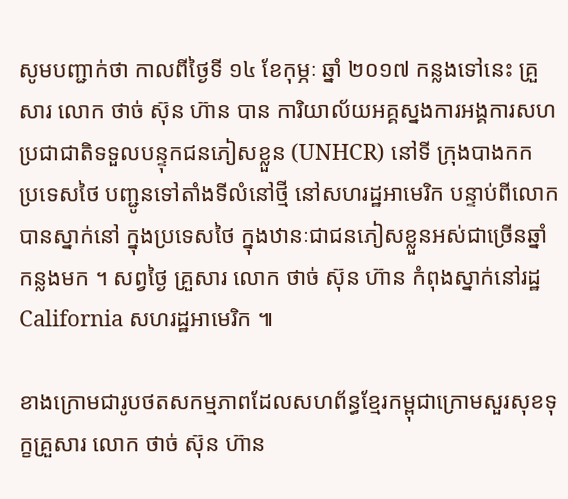សូមបញ្ជាក់ថា កាលពីថ្ងៃទី ១៤ ខែកុម្ភៈ ឆ្នាំ ២០១៧ កន្លងទៅនេះ គ្រួសារ លោក ថាច់ ស៊ុន ហ៊ាន បាន ការិយាល័យអគ្គស្នងការអង្គការសហប្រជាជាតិទទួលបន្ទុកជនភៀសខ្លួន (UNHCR) នៅទី ក្រុងបាងកក ប្រទេសថៃ បញ្ជូនទៅតាំងទីលំនៅថ្មី នៅសហរដ្ឋអាមេរិក បន្ទាប់ពីលោកបានស្នាក់នៅ ក្នុងប្រទេសថៃ ក្នុងឋានៈជាជនភៀសខ្លួនអស់ជាច្រើនឆ្នាំកន្លងមក ។ សព្វថ្ងៃ គ្រួសារ លោក ថាច់ ស៊ុន ហ៊ាន កំពុងស្នាក់នៅរដ្ឋ California សហរដ្ឋអាមេរិក ៕

ខាងក្រោមជារូបថតសកម្មភាពដែលសហព័ន្ធខ្មែរកម្ពុជាក្រោមសួរសុខទុក្ខគ្រួសារ លោក ថាច់ ស៊ុន ហ៊ាន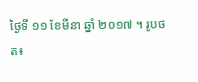ថ្ងៃទី ១១ ខែមីនា ឆ្នាំ ២០១៧ ។ រូបថត៖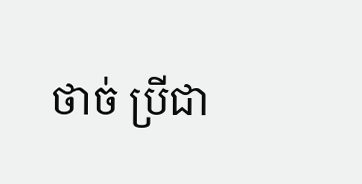ថាច់ ប្រីជា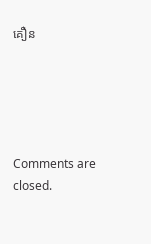គឿន





Comments are closed.